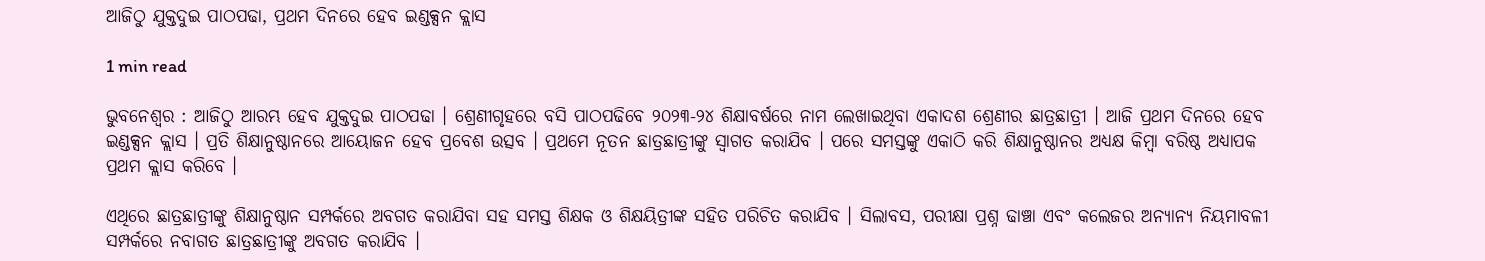ଆଜିଠୁ ଯୁକ୍ତଦୁଇ ପାଠପଢା, ପ୍ରଥମ ଦିନରେ ହେବ ଇଣ୍ଡକ୍ସନ କ୍ଲାସ

1 min read

ଭୁବନେଶ୍ୱର : ଆଜିଠୁ ଆରମ୍ଭ ହେବ ଯୁକ୍ତଦୁଇ ପାଠପଢା । ଶ୍ରେଣୀଗୃହରେ ବସି ପାଠପଢିବେ ୨୦୨୩-୨୪ ଶିକ୍ଷାବର୍ଷରେ ନାମ ଲେଖାଇଥିବା ଏକାଦଶ ଶ୍ରେଣୀର ଛାତ୍ରଛାତ୍ରୀ । ଆଜି ପ୍ରଥମ ଦିନରେ ହେବ ଇଣ୍ଡକ୍ସନ କ୍ଲାସ । ପ୍ରତି ଶିକ୍ଷାନୁଷ୍ଠାନରେ ଆୟୋଜନ ହେବ ପ୍ରବେଶ ଉତ୍ସବ । ପ୍ରଥମେ ନୂତନ ଛାତ୍ରଛାତ୍ରୀଙ୍କୁ ସ୍ବାଗତ କରାଯିବ । ପରେ ସମସ୍ତଙ୍କୁ ଏକାଠି କରି ଶିକ୍ଷାନୁଷ୍ଠାନର ଅଧ୍ୟକ୍ଷ କିମ୍ବା ବରିଷ୍ଠ ଅଧ୍ୟାପକ ପ୍ରଥମ କ୍ଲାସ କରିବେ ।

ଏଥିରେ ଛାତ୍ରଛାତ୍ରୀଙ୍କୁ ଶିକ୍ଷାନୁଷ୍ଠାନ ସମ୍ପର୍କରେ ଅବଗତ କରାଯିବା ସହ ସମସ୍ତ ଶିକ୍ଷକ ଓ ଶିକ୍ଷୟିତ୍ରୀଙ୍କ ସହିତ ପରିଚିତ କରାଯିବ । ସିଲାବସ, ପରୀକ୍ଷା ପ୍ରଶ୍ନ ଢାଞ୍ଚା ଏବଂ କଲେଜର ଅନ୍ୟାନ୍ୟ ନିୟମାବଳୀ ସମ୍ପର୍କରେ ନବାଗତ ଛାତ୍ରଛାତ୍ରୀଙ୍କୁ ଅବଗତ କରାଯିବ ।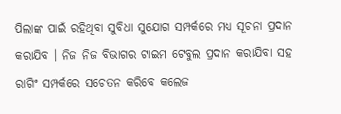ପିଲାଙ୍କ ପାଇଁ ରହିଥିବା ସୁବିଧା ସୁଯୋଗ ସମ୍ପର୍କରେ ମଧ୍ୟ ସୂଚନା ପ୍ରଦାନ କରାଯିବ । ନିଜ ନିଜ ବିଭାଗର ଟାଇମ ଟେବୁଲ ପ୍ରଦାନ କରାଯିବା ସହ ରାଗିଂ ସମ୍ପର୍କରେ ସଚେତନ କରିବେ କଲେଜ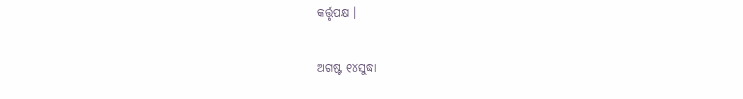କର୍ତ୍ତୃପକ୍ଷ ।

ଅଗଷ୍ଟ ୧୪ସୁଦ୍ଧା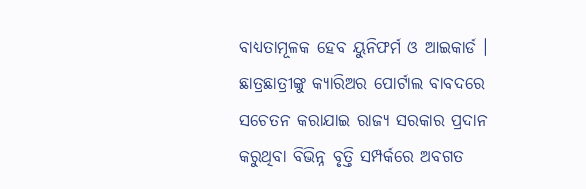ବାଧ୍ୟତାମୂଳକ ହେବ ୟୁନିଫର୍ମ ଓ ଆଇକାର୍ଡ । ଛାତ୍ରଛାତ୍ରୀଙ୍କୁ କ୍ୟାରିଅର ପୋର୍ଟାଲ ବାବଦରେ ସଚେତନ କରାଯାଇ ରାଜ୍ୟ ସରକାର ପ୍ରଦାନ କରୁଥିବା ବିଭିନ୍ନ ବୃତ୍ତି ସମ୍ପର୍କରେ ଅବଗତ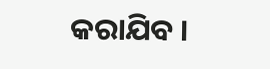କରାଯିବ ।